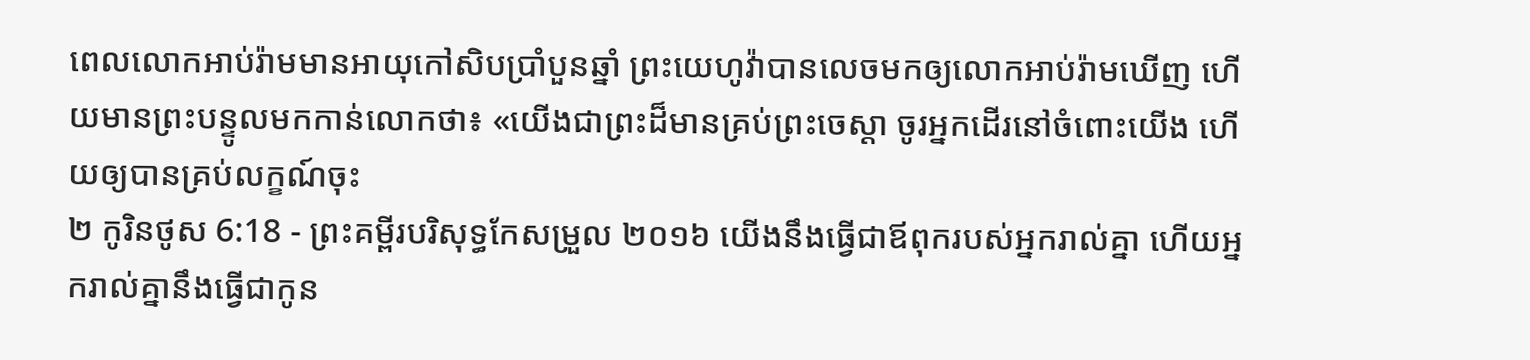ពេលលោកអាប់រ៉ាមមានអាយុកៅសិបប្រាំបួនឆ្នាំ ព្រះយេហូវ៉ាបានលេចមកឲ្យលោកអាប់រ៉ាមឃើញ ហើយមានព្រះបន្ទូលមកកាន់លោកថា៖ «យើងជាព្រះដ៏មានគ្រប់ព្រះចេស្តា ចូរអ្នកដើរនៅចំពោះយើង ហើយឲ្យបានគ្រប់លក្ខណ៍ចុះ
២ កូរិនថូស 6:18 - ព្រះគម្ពីរបរិសុទ្ធកែសម្រួល ២០១៦ យើងនឹងធ្វើជាឪពុករបស់អ្នករាល់គ្នា ហើយអ្នករាល់គ្នានឹងធ្វើជាកូន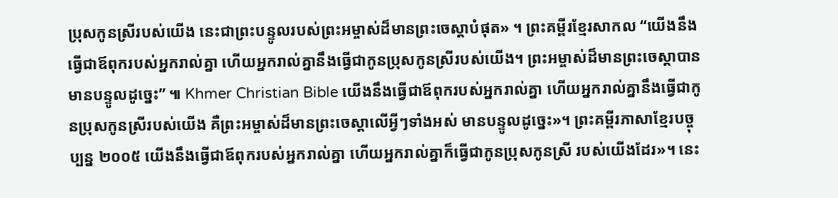ប្រុសកូនស្រីរបស់យើង នេះជាព្រះបន្ទូលរបស់ព្រះអម្ចាស់ដ៏មានព្រះចេស្តាបំផុត» ។ ព្រះគម្ពីរខ្មែរសាកល “យើងនឹងធ្វើជាឪពុករបស់អ្នករាល់គ្នា ហើយអ្នករាល់គ្នានឹងធ្វើជាកូនប្រុសកូនស្រីរបស់យើង។ ព្រះអម្ចាស់ដ៏មានព្រះចេស្ដាបានមានបន្ទូលដូច្នេះ” ៕ Khmer Christian Bible យើងនឹងធ្វើជាឪពុករបស់អ្នករាល់គ្នា ហើយអ្នករាល់គ្នានឹងធ្វើជាកូនប្រុសកូនស្រីរបស់យើង គឺព្រះអម្ចាស់ដ៏មានព្រះចេស្ដាលើអ្វីៗទាំងអស់ មានបន្ទូលដូច្នេះ»។ ព្រះគម្ពីរភាសាខ្មែរបច្ចុប្បន្ន ២០០៥ យើងនឹងធ្វើជាឪពុករបស់អ្នករាល់គ្នា ហើយអ្នករាល់គ្នាក៏ធ្វើជាកូនប្រុសកូនស្រី របស់យើងដែរ»។ នេះ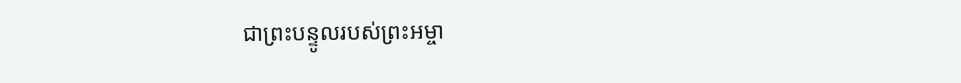ជាព្រះបន្ទូលរបស់ព្រះអម្ចា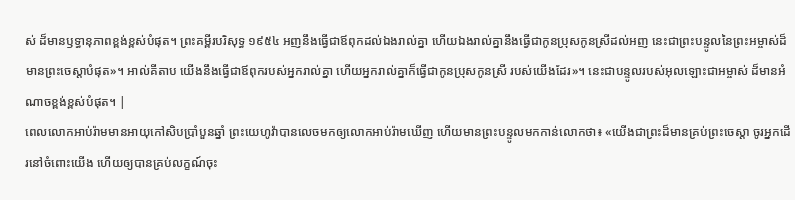ស់ ដ៏មានឫទ្ធានុភាពខ្ពង់ខ្ពស់បំផុត។ ព្រះគម្ពីរបរិសុទ្ធ ១៩៥៤ អញនឹងធ្វើជាឪពុកដល់ឯងរាល់គ្នា ហើយឯងរាល់គ្នានឹងធ្វើជាកូនប្រុសកូនស្រីដល់អញ នេះជាព្រះបន្ទូលនៃព្រះអម្ចាស់ដ៏មានព្រះចេស្តាបំផុត»។ អាល់គីតាប យើងនឹងធ្វើជាឪពុករបស់អ្នករាល់គ្នា ហើយអ្នករាល់គ្នាក៏ធ្វើជាកូនប្រុសកូនស្រី របស់យើងដែរ»។ នេះជាបន្ទូលរបស់អុលឡោះជាអម្ចាស់ ដ៏មានអំណាចខ្ពង់ខ្ពស់បំផុត។ |
ពេលលោកអាប់រ៉ាមមានអាយុកៅសិបប្រាំបួនឆ្នាំ ព្រះយេហូវ៉ាបានលេចមកឲ្យលោកអាប់រ៉ាមឃើញ ហើយមានព្រះបន្ទូលមកកាន់លោកថា៖ «យើងជាព្រះដ៏មានគ្រប់ព្រះចេស្តា ចូរអ្នកដើរនៅចំពោះយើង ហើយឲ្យបានគ្រប់លក្ខណ៍ចុះ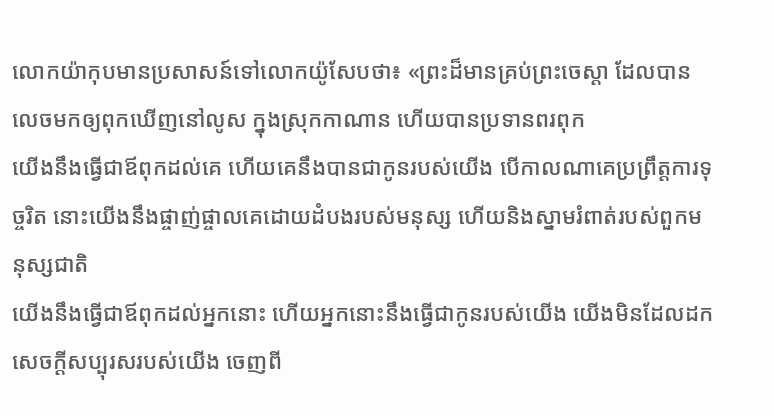លោកយ៉ាកុបមានប្រសាសន៍ទៅលោកយ៉ូសែបថា៖ «ព្រះដ៏មានគ្រប់ព្រះចេស្តា ដែលបានលេចមកឲ្យពុកឃើញនៅលូស ក្នុងស្រុកកាណាន ហើយបានប្រទានពរពុក
យើងនឹងធ្វើជាឪពុកដល់គេ ហើយគេនឹងបានជាកូនរបស់យើង បើកាលណាគេប្រព្រឹត្តការទុច្ចរិត នោះយើងនឹងផ្ចាញ់ផ្ចាលគេដោយដំបងរបស់មនុស្ស ហើយនិងស្នាមរំពាត់របស់ពួកមនុស្សជាតិ
យើងនឹងធ្វើជាឪពុកដល់អ្នកនោះ ហើយអ្នកនោះនឹងធ្វើជាកូនរបស់យើង យើងមិនដែលដកសេចក្ដីសប្បុរសរបស់យើង ចេញពី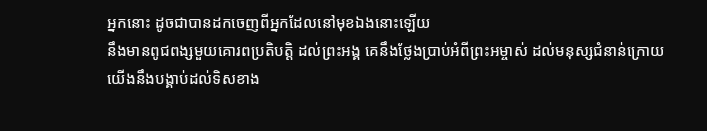អ្នកនោះ ដូចជាបានដកចេញពីអ្នកដែលនៅមុខឯងនោះឡើយ
នឹងមានពូជពង្សមួយគោរពប្រតិបត្តិ ដល់ព្រះអង្គ គេនឹងថ្លែងប្រាប់អំពីព្រះអម្ចាស់ ដល់មនុស្សជំនាន់ក្រោយ
យើងនឹងបង្គាប់ដល់ទិសខាង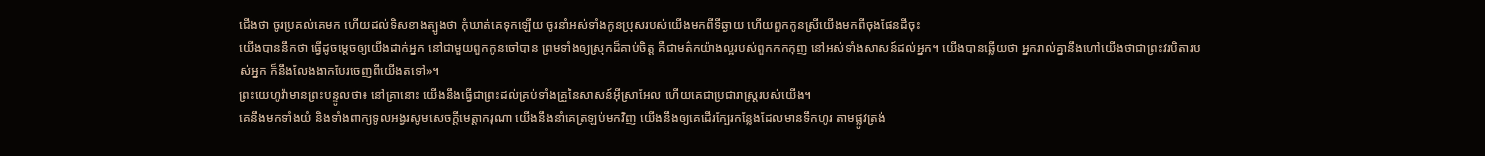ជើងថា ចូរប្រគល់គេមក ហើយដល់ទិសខាងត្បូងថា កុំឃាត់គេទុកឡើយ ចូរនាំអស់ទាំងកូនប្រុសរបស់យើងមកពីទីឆ្ងាយ ហើយពួកកូនស្រីយើងមកពីចុងផែនដីចុះ
យើងបាននឹកថា ធ្វើដូចម្តេចឲ្យយើងដាក់អ្នក នៅជាមួយពួកកូនចៅបាន ព្រមទាំងឲ្យស្រុកដ៏គាប់ចិត្ត គឺជាមត៌កយ៉ាងល្អរបស់ពួកកកកុញ នៅអស់ទាំងសាសន៍ដល់អ្នក។ យើងបានឆ្លើយថា អ្នករាល់គ្នានឹងហៅយើងថាជាព្រះវរបិតារបស់អ្នក ក៏នឹងលែងងាកបែរចេញពីយើងតទៅ»។
ព្រះយេហូវ៉ាមានព្រះបន្ទូលថា៖ នៅគ្រានោះ យើងនឹងធ្វើជាព្រះដល់គ្រប់ទាំងគ្រួនៃសាសន៍អ៊ីស្រាអែល ហើយគេជាប្រជារាស្ត្ររបស់យើង។
គេនឹងមកទាំងយំ និងទាំងពាក្យទូលអង្វរសូមសេចក្ដីមេត្តាករុណា យើងនឹងនាំគេត្រឡប់មកវិញ យើងនឹងឲ្យគេដើរក្បែរកន្លែងដែលមានទឹកហូរ តាមផ្លូវត្រង់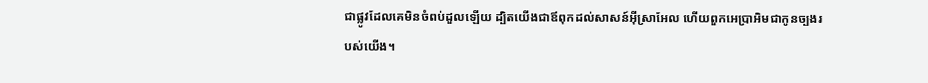ជាផ្លូវដែលគេមិនចំពប់ដួលឡើយ ដ្បិតយើងជាឪពុកដល់សាសន៍អ៊ីស្រាអែល ហើយពួកអេប្រាអិមជាកូនច្បងរបស់យើង។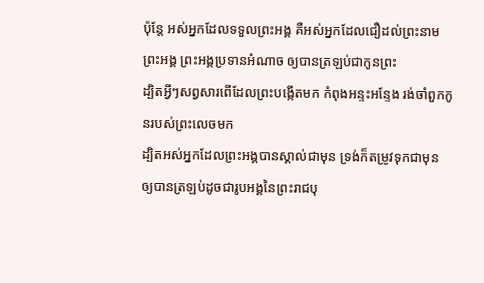ប៉ុន្តែ អស់អ្នកដែលទទួលព្រះអង្គ គឺអស់អ្នកដែលជឿដល់ព្រះនាមព្រះអង្គ ព្រះអង្គប្រទានអំណាច ឲ្យបានត្រឡប់ជាកូនព្រះ
ដ្បិតអ្វីៗសព្វសារពើដែលព្រះបង្កើតមក កំពុងអន្ទះអន្ទែង រង់ចាំពួកកូនរបស់ព្រះលេចមក
ដ្បិតអស់អ្នកដែលព្រះអង្គបានស្គាល់ជាមុន ទ្រង់ក៏តម្រូវទុកជាមុន ឲ្យបានត្រឡប់ដូចជារូបអង្គនៃព្រះរាជបុ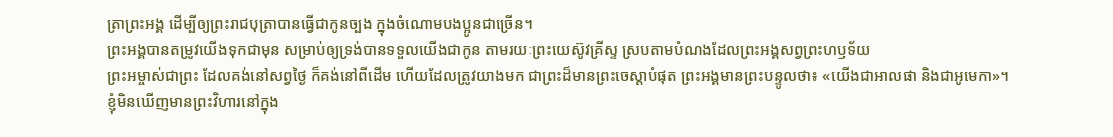ត្រាព្រះអង្គ ដើម្បីឲ្យព្រះរាជបុត្រាបានធ្វើជាកូនច្បង ក្នុងចំណោមបងប្អូនជាច្រើន។
ព្រះអង្គបានតម្រូវយើងទុកជាមុន សម្រាប់ឲ្យទ្រង់បានទទួលយើងជាកូន តាមរយៈព្រះយេស៊ូវគ្រីស្ទ ស្របតាមបំណងដែលព្រះអង្គសព្វព្រះហឫទ័យ
ព្រះអម្ចាស់ជាព្រះ ដែលគង់នៅសព្វថ្ងៃ ក៏គង់នៅពីដើម ហើយដែលត្រូវយាងមក ជាព្រះដ៏មានព្រះចេស្តាបំផុត ព្រះអង្គមានព្រះបន្ទូលថា៖ «យើងជាអាលផា និងជាអូមេកា»។
ខ្ញុំមិនឃើញមានព្រះវិហារនៅក្នុង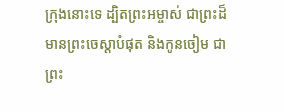ក្រុងនោះទេ ដ្បិតព្រះអម្ចាស់ ជាព្រះដ៏មានព្រះចេស្តាបំផុត និងកូនចៀម ជាព្រះ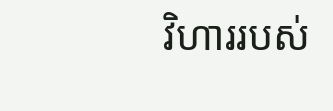វិហាររបស់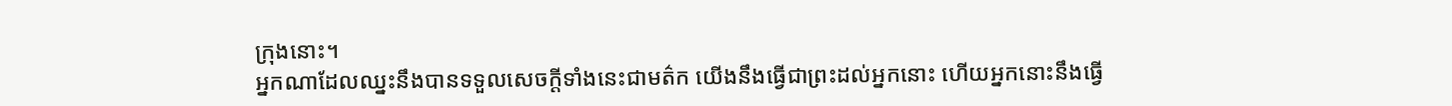ក្រុងនោះ។
អ្នកណាដែលឈ្នះនឹងបានទទួលសេចក្ដីទាំងនេះជាមត៌ក យើងនឹងធ្វើជាព្រះដល់អ្នកនោះ ហើយអ្នកនោះនឹងធ្វើ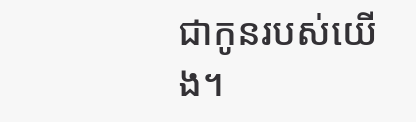ជាកូនរបស់យើង។